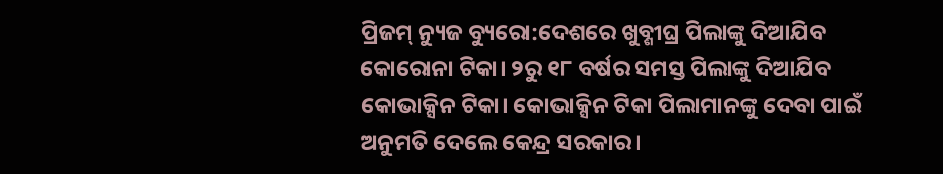ପ୍ରିଜମ୍ ନ୍ୟୁଜ ବ୍ୟୁରୋ:ଦେଶରେ ଖୁବ୍ଶୀଘ୍ର ପିଲାଙ୍କୁ ଦିଆଯିବ କୋରୋନା ଟିକା। ୨ରୁ ୧୮ ବର୍ଷର ସମସ୍ତ ପିଲାଙ୍କୁ ଦିଆଯିବ କୋଭାକ୍ସିନ ଟିକା। କୋଭାକ୍ସିନ ଟିକା ପିଲାମାନଙ୍କୁ ଦେବା ପାଇଁ ଅନୁମତି ଦେଲେ କେନ୍ଦ୍ର ସରକାର।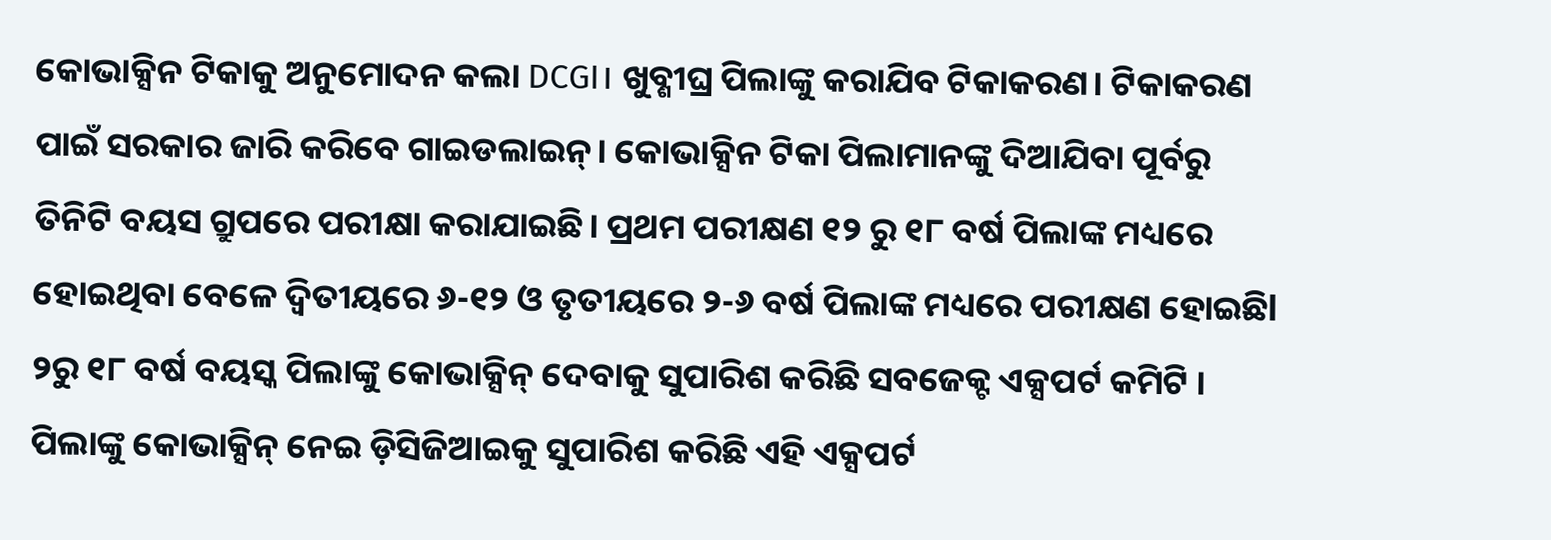କୋଭାକ୍ସିନ ଟିକାକୁ ଅନୁମୋଦନ କଲା DCGI। ଖୁବ୍ଶୀଘ୍ର ପିଲାଙ୍କୁ କରାଯିବ ଟିକାକରଣ। ଟିକାକରଣ ପାଇଁ ସରକାର ଜାରି କରିବେ ଗାଇଡଲାଇନ୍। କୋଭାକ୍ସିନ ଟିକା ପିଲାମାନଙ୍କୁ ଦିଆଯିବା ପୂର୍ବରୁ ତିନିଟି ବୟସ ଗ୍ରୁପରେ ପରୀକ୍ଷା କରାଯାଇଛି। ପ୍ରଥମ ପରୀକ୍ଷଣ ୧୨ ରୁ ୧୮ ବର୍ଷ ପିଲାଙ୍କ ମଧ୍ୟରେ ହୋଇଥିବା ବେଳେ ଦ୍ଵିତୀୟରେ ୬-୧୨ ଓ ତୃତୀୟରେ ୨-୬ ବର୍ଷ ପିଲାଙ୍କ ମଧ୍ୟରେ ପରୀକ୍ଷଣ ହୋଇଛିl
୨ରୁ ୧୮ ବର୍ଷ ବୟସ୍କ ପିଲାଙ୍କୁ କୋଭାକ୍ସିନ୍ ଦେବାକୁ ସୁପାରିଶ କରିଛି ସବଜେକ୍ଟ ଏକ୍ସପର୍ଟ କମିଟି । ପିଲାଙ୍କୁ କୋଭାକ୍ସିନ୍ ନେଇ ଡ଼ିସିଜିଆଇକୁ ସୁପାରିଶ କରିଛି ଏହି ଏକ୍ସପର୍ଟ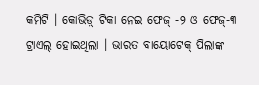କମିଟି । କୋଭିଡ଼୍ ଟିକା ନେଇ ଫେଜ୍ -୨ ଓ ଫେଜ୍-୩ ଟ୍ରାଏଲ୍ ହୋଇଥିଲା । ଭାରତ ବାୟୋଟେକ୍ ପିଲାଙ୍କ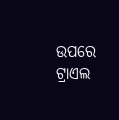ଉପରେ ଟ୍ରାଏଲ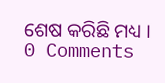ଶେଷ କରିଛି ମଧ୍ୟ ।
0 Comments